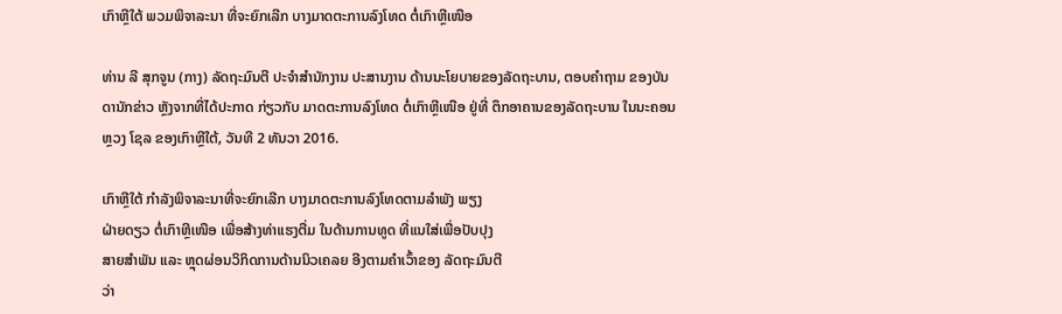ເກົາຫຼີໃຕ້ ພວມພິຈາລະນາ ທີ່ຈະຍົກເລີກ ບາງມາດຕະການລົງໂທດ ຕໍ່ເກົາຫຼີເໜືອ

ທ່ານ ລີ ສຸກຈູນ (ກາງ) ລັດຖະມົນຕີ ປະຈຳສຳນັກງານ ປະສານງານ ດ້ານນະໂຍບາຍຂອງລັດຖະບານ, ຕອບຄຳຖາມ ຂອງບັນດານັກຂ່າວ ຫຼັງຈາກທີ່ໄດ້ປະກາດ ກ່ຽວກັບ ມາດຕະການລົງໂທດ ຕໍ່ເກົາຫຼີເໜືອ ຢູ່ທີ່ ຕຶກອາຄານຂອງລັດຖະບານ ໃນນະຄອນຫຼວງ ໂຊລ ຂອງເກົາຫຼີໃຕ້, ວັນທີ 2 ທັນວາ 2016.

ເກົາຫຼີໃຕ້ ກຳລັງພິຈາລະນາທີ່ຈະຍົກເລີກ ບາງມາດຕະການລົງໂທດຕາມລຳພັງ ພຽງ
ຝ່າຍດຽວ ຕໍ່ເກົາຫຼີເໜືອ ເພື່ອສ້າງທ່າແຮງຕື່ມ ໃນດ້ານການທູດ ທີ່ແນໃສ່ເພື່ອປັບປຸງ
ສາຍສຳພັນ ແລະ ຫຼຸດຜ່ອນວິກິດການດ້ານນິວເຄລຍ ອີງຕາມຄຳເວົ້າຂອງ ລັດຖະມົນຕີ
ວ່າ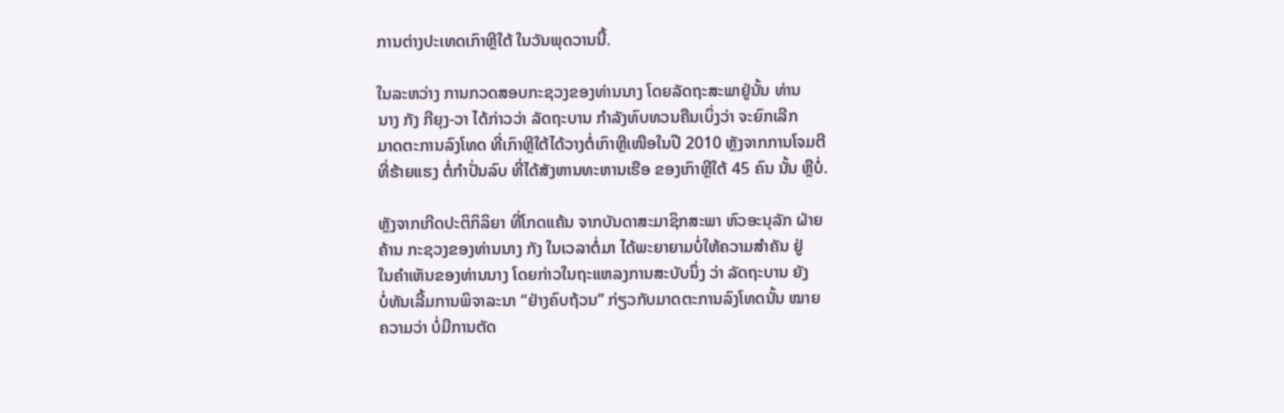ການຕ່າງປະເທດເກົາຫຼີໃຕ້ ໃນວັນພຸດວານນີ້.

ໃນລະຫວ່າງ ການກວດສອບກະຊວງຂອງທ່ານນາງ ໂດຍລັດຖະສະພາຢູ່ນັ້ນ ທ່ານ
ນາງ ກັງ ກີຍຸງ-ວາ ໄດ້ກ່າວວ່າ ລັດຖະບານ ກຳລັງທົບທວນຄືນເບິ່ງວ່າ ຈະຍົກເລີກ
ມາດຕະການລົງໂທດ ທີ່ເກົາຫຼີໃຕ້ໄດ້ວາງຕໍ່ເກົາຫຼີເໜືອໃນປີ 2010 ຫຼັງຈາກການໂຈມຕີ
ທີ່ຮ້າຍແຮງ ຕໍ່ກຳປັ່ນລົບ ທີ່ໄດ້ສັງຫານທະຫານເຮືອ ຂອງເກົາຫຼີໃຕ້ 45 ຄົນ ນັ້ນ ຫຼືບໍ່.

ຫຼັງຈາກເກີດປະຕິກິລິຍາ ທີ່ໂກດແຄ້ນ ຈາກບັນດາສະມາຊິກສະພາ ຫົວອະນຸລັກ ຝ່າຍ
ຄ້ານ ກະຊວງຂອງທ່ານນາງ ກັງ ໃນເວລາຕໍ່ມາ ໄດ້ພະຍາຍາມບໍ່ໃຫ້ຄວາມສຳຄັນ ຢູ່
ໃນຄຳເຫັນຂອງທ່ານນາງ ໂດຍກ່າວໃນຖະແຫລງການສະບັບນຶ່ງ ວ່າ ລັດຖະບານ ຍັງ
ບໍ່ທັນເລີ້ມການພິຈາລະນາ “ຢ່າງຄົບຖ້ວນ” ກ່ຽວກັບມາດຕະການລົງໂທດນັ້ນ ໝາຍ
ຄວາມວ່າ ບໍ່ມີການຕັດ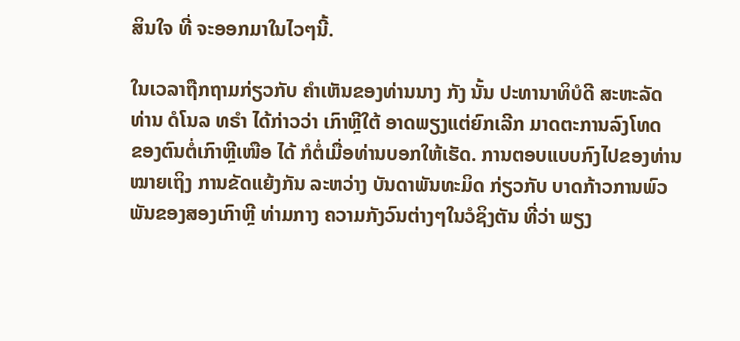ສິນໃຈ ທີ່ ຈະອອກມາໃນໄວໆນີ້.

ໃນເວລາຖືກຖາມກ່ຽວກັບ ຄຳເຫັນຂອງທ່ານນາງ ກັງ ນັ້ນ ປະທານາທິບໍດີ ສະຫະລັດ
ທ່ານ ດໍໂນລ ທຣຳ ໄດ້ກ່າວວ່າ ເກົາຫຼີໃຕ້ ອາດພຽງແຕ່ຍົກເລີກ ມາດຕະການລົງໂທດ
ຂອງຕົນຕໍ່ເກົາຫຼີເໜືອ ໄດ້ ກໍຕໍ່ເມື່ອທ່ານບອກໃຫ້ເຮັດ. ການຕອບແບບກົງໄປຂອງທ່ານ
ໝາຍເຖິງ ການຂັດແຍ້ງກັນ ລະຫວ່າງ ບັນດາພັນທະມິດ ກ່ຽວກັບ ບາດກ້າວການພົວ
ພັນຂອງສອງເກົາຫຼີ ທ່າມກາງ ຄວາມກັງວົນຕ່າງໆໃນວໍຊິງຕັນ ທີ່ວ່າ ພຽງ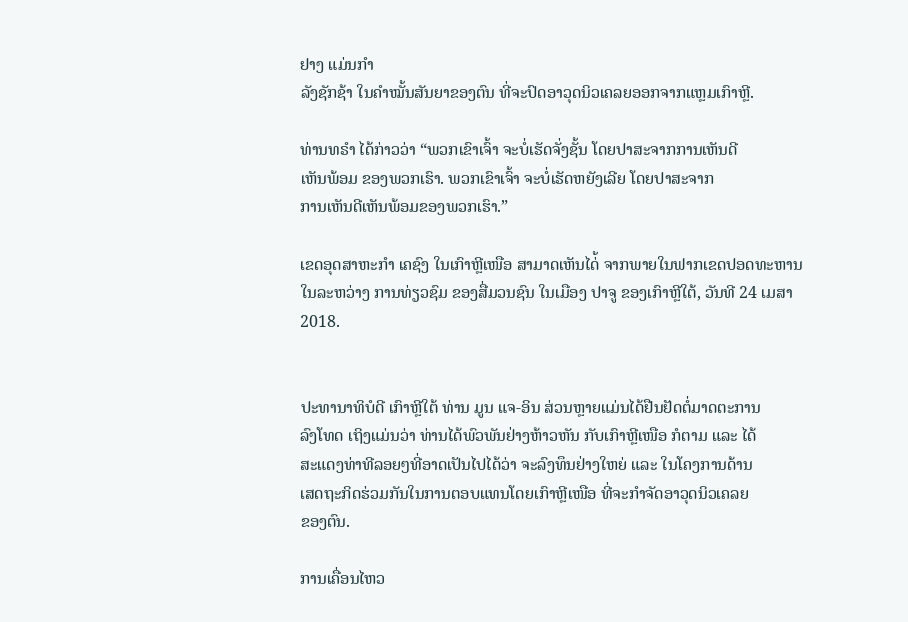ຢາງ ແມ່ນກຳ
ລັງຊັກຊ້າ ໃນຄຳໝັ້ນສັນຍາຂອງຕົນ ທີ່ຈະປົດອາວຸດນິວເຄລຍອອກຈາກແຫຼມເກົາຫຼີ.

ທ່ານທຣຳ ໄດ້ກ່າວວ່າ “ພວກເຂົາເຈົ້າ ຈະບໍ່ເຮັດຈັ່ງຊັ້ນ ໂດຍປາສະຈາກການເຫັນດີ
ເຫັນພ້ອມ ຂອງພວກເຮົາ. ພວກເຂົາເຈົ້າ ຈະບໍ່ເຮັດຫຍັງເລີຍ ໂດຍປາສະຈາກ
ການເຫັນດີເຫັນພ້ອມຂອງພວກເຮົາ.”

ເຂດອຸດສາຫະກຳ ເຄຊົງ ໃນເກົາຫຼີເໜືອ ສາມາດເຫັນໄດ່້ ຈາກພາຍໃນຟາກເຂດປອດທະຫານ ໃນລະຫວ່າງ ການທ່ຽວຊົມ ຂອງສື່ມວນຊົນ ໃນເມືອງ ປາຈູ ຂອງເກົາຫຼີໃຕ້, ວັນທີ 24 ເມສາ 2018.


ປະທານາທິບໍດີ ເກົາຫຼີໃຕ້ ທ່ານ ມູນ ແຈ-ອິນ ສ່ວນຫຼາຍແມ່ນໄດ້ຢືນຢັດຕໍ່ມາດຕະການ
ລົງໂທດ ເຖິງແມ່ນວ່າ ທ່ານໄດ້ພົວພັນຢ່າງຫ້າວຫັນ ກັບເກົາຫຼີເໜືອ ກໍຕາມ ແລະ ໄດ້
ສະແດງທ່າທີລອຍໆທີ່ອາດເປັນໄປໄດ້ວ່າ ຈະລົງທຶນຢ່າງໃຫຍ່ ແລະ ໃນໂຄງການດ້ານ
ເສດຖະກິດຮ່ວມກັນໃນການຕອບແທນໂດຍເກົາຫຼີເໜືອ ທີ່ຈະກຳຈັດອາວຸດນິວເຄລຍ
ຂອງຕົນ.

ການເຄື່ອນໄຫວ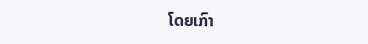ໂດຍເກົາ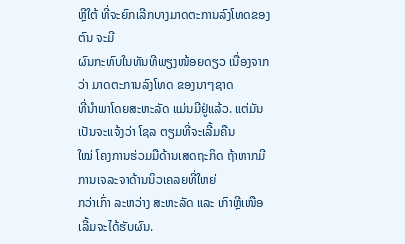ຫຼີໃຕ້ ທີ່ຈະຍົກເລີກບາງມາດຕະການລົງໂທດຂອງຕົນ ຈະມີ
ຜົນກະທົບໃນທັນທີພຽງໜ້ອຍດຽວ ເນື່ອງຈາກວ່າ ມາດຕະການລົງໂທດ ຂອງນາໆຊາດ
ທີ່ນຳພາໂດຍສະຫະລັດ ແມ່ນມີຢູ່ແລ້ວ. ແຕ່ມັນເປັນຈະແຈ້ງວ່າ ໂຊລ ຕຽມທີ່ຈະເລີ້ມຄືນ
ໃໝ່ ໂຄງການຮ່ວມມືດ້ານເສດຖະກິດ ຖ້າຫາກມີການເຈລະຈາດ້ານນິວເຄລຍທີ່ໃຫຍ່
ກວ່າເກົ່າ ລະຫວ່າງ ສະຫະລັດ ແລະ ເກົາຫຼີເໜືອ ເລີ້ມຈະໄດ້ຮັບຜົນ.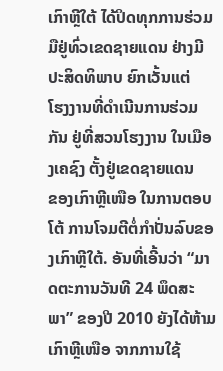ເກົາຫຼີໃຕ້ ໄດ້ປິດທຸກການຮ່ວມມືຢູ່ທົ່ວເຂດຊາຍແດນ ຢ່າງມີປະສິດທິພາບ ຍົກເວັ້ນແຕ່
ໂຮງງານທີ່ດຳເນີນການຮ່ວມກັນ ຢູ່ທີ່ສວນໂຮງງານ ໃນເມືອງເຄຊົງ ຕັ້ງຢູ່ເຂດຊາຍແດນ
ຂອງເກົາຫຼີເໜືອ ໃນການຕອບໂຕ້ ການໂຈມຕີຕໍ່ກຳປັ່ນລົບຂອງເກົາຫຼີໃຕ້. ອັນທີ່ເອີ້ນວ່າ “ມາດຕະການວັນທີ 24 ພຶດສະພາ” ຂອງປີ 2010 ຍັງໄດ້ຫ້າມເກົາຫຼີເໜືອ ຈາກການໃຊ້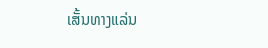ເສັ້ນທາງແລ່ນ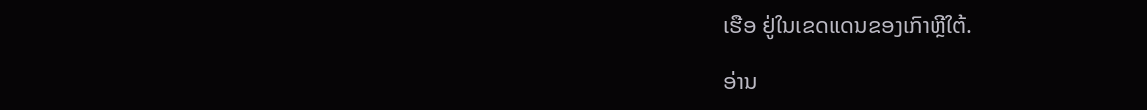ເຮືອ ຢູ່ໃນເຂດແດນຂອງເກົາຫຼີໃຕ້.

ອ່ານ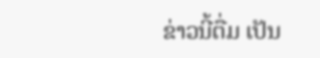ຂ່າວນີ້ຕື່ມ ເປັນ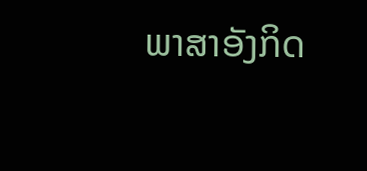ພາສາອັງກິດ